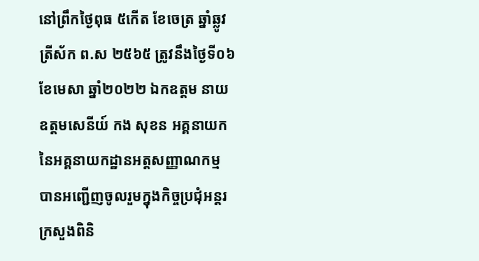នៅព្រឹកថ្ងៃពុធ ៥កើត ខែចេត្រ ឆ្នាំឆ្លូវ ត្រីស័ក ព.ស ២៥៦៥ ត្រូវនឹងថ្ងៃទី០៦ ខែមេសា ឆ្នាំ២០២២ ឯកឧត្តម នាយឧត្តមសេនីយ៍ កង សុខន អគ្គនាយក នៃអគ្គនាយកដ្ឋានអត្តសញ្ញាណកម្ម បានអញ្ជើញចូលរួមក្នុងកិច្ចប្រជុំអន្តរក្រសួងពិនិ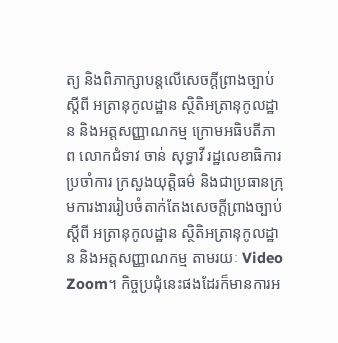ត្យ និងពិភាក្សាបន្តលើសេចក្ដីព្រាងច្បាប់ ស្ដីពី អត្រានុកូលដ្ឋាន ស្ថិតិអត្រានុកូលដ្ឋាន និងអត្តសញ្ញាណកម្ម ក្រោមអធិបតីភាព លោកជំទាវ ចាន់ សុទ្ធាវី រដ្ឋលេខាធិការប្រចាំការ ក្រសួងយុត្តិធម៌ និងជាប្រធានក្រុមការងាររៀបចំតាក់តែងសេចក្ដីព្រាងច្បាប់ ស្ដីពី អត្រានុកូលដ្ឋាន ស្ថិតិអត្រានុកូលដ្ឋាន និងអត្តសញ្ញាណកម្ម តាមរយៈ Video Zoom។ កិច្ចប្រជុំនេះផងដែរក៏មានការអ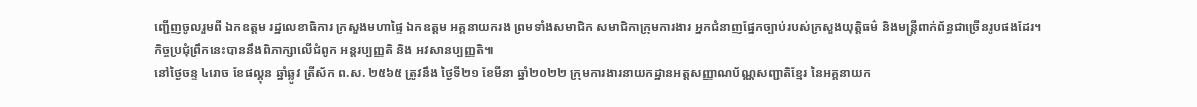ញ្ជើញចូលរួមពី ឯកឧត្តម រដ្ឋលេខាធិការ ក្រសួងមហាផ្ទៃ ឯកឧត្តម អគ្គនាយករង ព្រមទាំងសមាជិក សមាជិកាក្រុមការងារ អ្នកជំនាញផ្នែកច្បាប់របស់ក្រសួងយុត្តិធម៌ និងមន្រ្តីពាក់ព័ន្ធជាច្រើនរូបផងដែរ។
កិច្ចប្រជុំព្រឹកនេះបាននឹងពិភាក្សាលើជំពូក អន្តរប្បញ្ញតិ និង អវសានប្បញ្ញតិ៕
នៅថ្ងៃចន្ទ ៤រោច ខែផល្គុន ឆ្នាំឆ្លូវ ត្រីស័ក ព.ស. ២៥៦៥ ត្រូវនឹង ថ្ងៃទី២១ ខែមីនា ឆ្នាំ២០២២ ក្រុមការងារនាយកដ្ឋានអត្តសញ្ញាណប័ណ្ណសញ្ជាតិខ្មែរ នៃអគ្គនាយក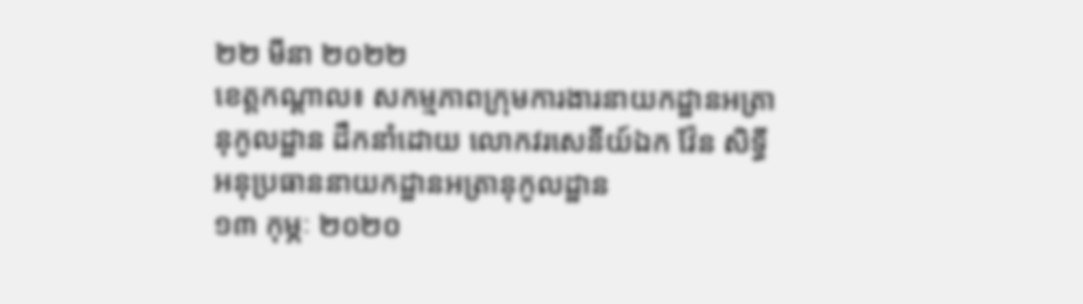២២ មីនា ២០២២
ខេត្តកណ្តាល៖ សកម្មភាពក្រុមការងារនាយកដ្ឋានអត្រានុកូលដ្ឋាន ដឹកនាំដោយ លោកវរសេនីយ៍ឯក វ៉ែន សិទ្ធី អនុប្រធាននាយកដ្ឋានអត្រានុកូលដ្ឋាន
១៣ កុម្ភៈ ២០២០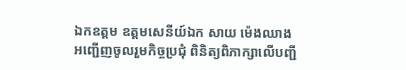ឯកឧត្តម ឧត្ដមសេនីយ៍ឯក សាយ ម៉េងឈាង អញ្ជើញចូលរួមកិច្ចប្រជុំ ពិនិត្យពិភាក្សាលើបញ្ជី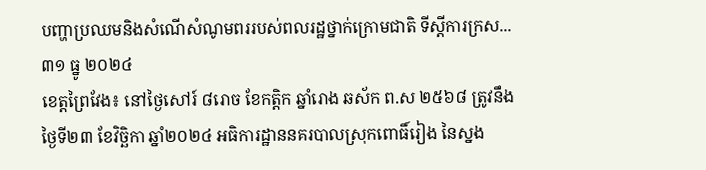បញ្ហាប្រឈមនិងសំណើសំណូមពររបស់ពលរដ្ឋថ្នាក់ក្រោមជាតិ ទីស្ដីការក្រស...
៣១ ធ្នូ ២០២៤
ខេត្តព្រៃវែង៖ នៅថ្ងៃសៅរ៍ ៨រោច ខែកត្ដិក ឆ្នាំរោង ឆស័ក ព.ស ២៥៦៨ ត្រូវនឹងថ្ងៃទី២៣ ខែវិច្ឆិកា ឆ្នាំ២០២៤ អធិការដ្ឋាននគរបាលស្រុកពោធិ៍រៀង នៃស្នង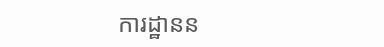ការដ្ឋានន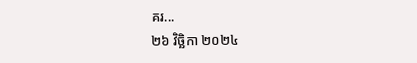គរ...
២៦ វិច្ឆិកា ២០២៤